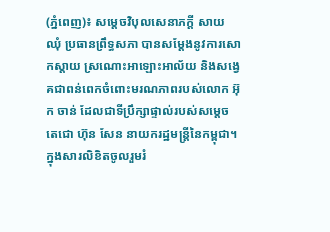(ភ្នំពេញ)៖ សម្តេចវិបុលសេនាភក្តី សាយ ឈុំ ប្រធានព្រឹទ្ធសភា បានសម្តែងនូវការសោកស្តាយ ស្រណោះអាឡោះអាល័យ និងសង្វេគជាពន់ពេកចំពោះមរណភាពរបស់លោក អ៊ុក ចាន់ ដែលជាទីប្រឹក្សាផ្ទាល់របស់សម្តេចតេជោ ហ៊ុន សែន នាយករដ្ឋមន្រ្តីនៃកម្ពុជា។
ក្នុងសារលិខិតចូលរួមរំ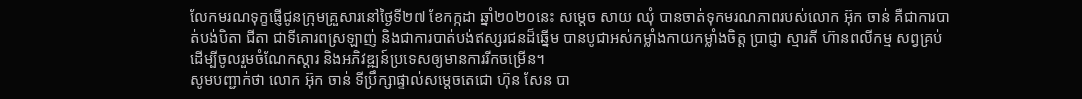លែកមរណទុក្ខផ្ញើជូនក្រុមគ្រួសារនៅថ្ងៃទី២៧ ខែកក្កដា ឆ្នាំ២០២០នេះ សម្តេច សាយ ឈុំ បានចាត់ទុកមរណភាពរបស់លោក អ៊ុក ចាន់ គឺជាការបាត់បង់បិតា ជីតា ជាទីគោរពស្រឡាញ់ និងជាការបាត់បង់ឥស្សរជនដ៏ឆ្នើម បានបូជាអស់កម្លាំងកាយកម្លាំងចិត្ត ប្រាជ្ញា ស្មារតី ហ៊ានពលីកម្ម សព្វគ្រប់ ដើម្បីចូលរួមចំណែកស្តារ និងអភិវឌ្ឍន៍ប្រទេសឲ្យមានការរីកចម្រើន។
សូមបញ្ជាក់ថា លោក អ៊ុក ចាន់ ទីប្រឹក្សាផ្ទាល់សម្តេចតេជោ ហ៊ុន សែន បា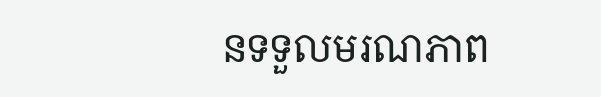នទទួលមរណភាព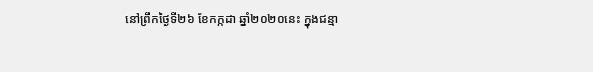នៅព្រឹកថ្ងៃទី២៦ ខែកក្កដា ឆ្នាំ២០២០នេះ ក្នុងជន្មា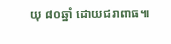យុ ៨០ឆ្នាំ ដោយជរាពាធ៕